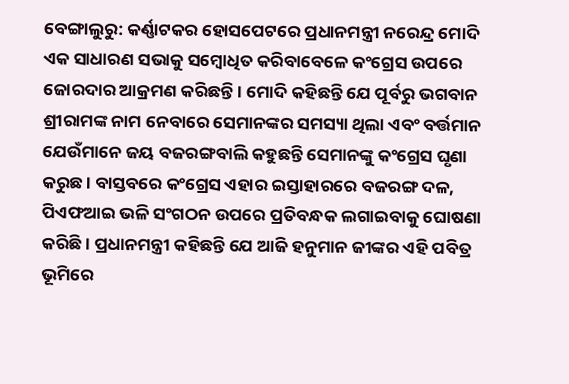ବେଙ୍ଗାଲୁରୁ: କର୍ଣ୍ଣାଟକର ହୋସପେଟରେ ପ୍ରଧାନମନ୍ତ୍ରୀ ନରେନ୍ଦ୍ର ମୋଦି ଏକ ସାଧାରଣ ସଭାକୁ ସମ୍ବୋଧିତ କରିବାବେଳେ କଂଗ୍ରେସ ଉପରେ ଜୋରଦାର ଆକ୍ରମଣ କରିଛନ୍ତି । ମୋଦି କହିଛନ୍ତି ଯେ ପୂର୍ବରୁ ଭଗବାନ ଶ୍ରୀରାମଙ୍କ ନାମ ନେବାରେ ସେମାନଙ୍କର ସମସ୍ୟା ଥିଲା ଏବଂ ବର୍ତ୍ତମାନ ଯେଉଁମାନେ ଜୟ ବଜରଙ୍ଗବାଲି କହୁଛନ୍ତି ସେମାନଙ୍କୁ କଂଗ୍ରେସ ଘୃଣା କରୁଛ । ବାସ୍ତବରେ କଂଗ୍ରେସ ଏହାର ଇସ୍ତାହାରରେ ବଜରଙ୍ଗ ଦଳ, ପିଏଫଆଇ ଭଳି ସଂଗଠନ ଉପରେ ପ୍ରତିବନ୍ଧକ ଲଗାଇବାକୁ ଘୋଷଣା କରିଛି । ପ୍ରଧାନମନ୍ତ୍ରୀ କହିଛନ୍ତି ଯେ ଆଜି ହନୁମାନ ଜୀଙ୍କର ଏହି ପବିତ୍ର ଭୂମିରେ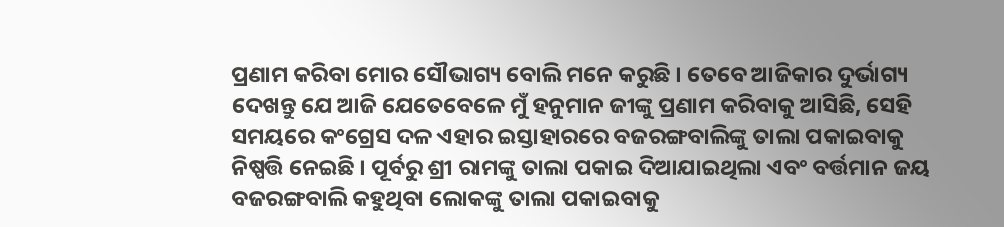ପ୍ରଣାମ କରିବା ମୋର ସୌଭାଗ୍ୟ ବୋଲି ମନେ କରୁଛି । ତେବେ ଆଜିକାର ଦୁର୍ଭାଗ୍ୟ ଦେଖନ୍ତୁ ଯେ ଆଜି ଯେତେବେଳେ ମୁଁ ହନୁମାନ ଜୀଙ୍କୁ ପ୍ରଣାମ କରିବାକୁ ଆସିଛି, ସେହି ସମୟରେ କଂଗ୍ରେସ ଦଳ ଏହାର ଇସ୍ତାହାରରେ ବଜରଙ୍ଗବାଲିଙ୍କୁ ତାଲା ପକାଇବାକୁ ନିଷ୍ପତ୍ତି ନେଇଛି । ପୂର୍ବରୁ ଶ୍ରୀ ରାମଙ୍କୁ ତାଲା ପକାଇ ଦିଆଯାଇଥିଲା ଏବଂ ବର୍ତ୍ତମାନ ଜୟ ବଜରଙ୍ଗବାଲି କହୁଥିବା ଲୋକଙ୍କୁ ତାଲା ପକାଇବାକୁ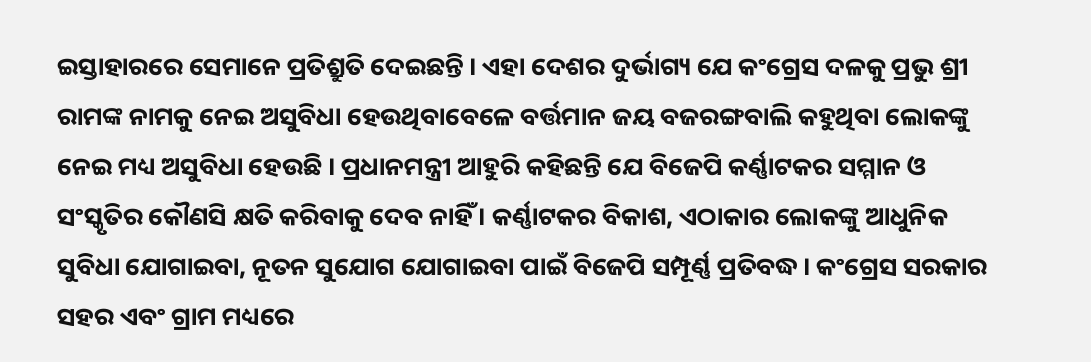ଇସ୍ତାହାରରେ ସେମାନେ ପ୍ରତିଶ୍ରୁତି ଦେଇଛନ୍ତି । ଏହା ଦେଶର ଦୁର୍ଭାଗ୍ୟ ଯେ କଂଗ୍ରେସ ଦଳକୁ ପ୍ରଭୁ ଶ୍ରୀ ରାମଙ୍କ ନାମକୁ ନେଇ ଅସୁବିଧା ହେଉଥିବାବେଳେ ବର୍ତ୍ତମାନ ଜୟ ବଜରଙ୍ଗବାଲି କହୁଥିବା ଲୋକଙ୍କୁ ନେଇ ମଧ୍ୟ ଅସୁବିଧା ହେଉଛି । ପ୍ରଧାନମନ୍ତ୍ରୀ ଆହୁରି କହିଛନ୍ତି ଯେ ବିଜେପି କର୍ଣ୍ଣାଟକର ସମ୍ମାନ ଓ ସଂସ୍କୃତିର କୌଣସି କ୍ଷତି କରିବାକୁ ଦେବ ନାହିଁ । କର୍ଣ୍ଣାଟକର ବିକାଶ, ଏଠାକାର ଲୋକଙ୍କୁ ଆଧୁନିକ ସୁବିଧା ଯୋଗାଇବା, ନୂତନ ସୁଯୋଗ ଯୋଗାଇବା ପାଇଁ ବିଜେପି ସମ୍ପୂର୍ଣ୍ଣ ପ୍ରତିବଦ୍ଧ । କଂଗ୍ରେସ ସରକାର ସହର ଏବଂ ଗ୍ରାମ ମଧ୍ୟରେ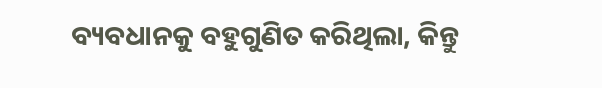ବ୍ୟବଧାନକୁ ବହୁଗୁଣିତ କରିଥିଲା, କିନ୍ତୁ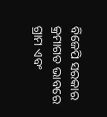ବିଜେପି ସରକାର କ୍ରମାଗତ ଭାବରେ ଗ୍ରାମ ଏବଂ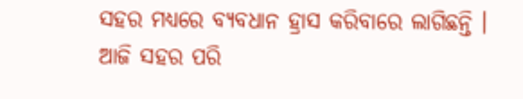ସହର ମଧ୍ୟରେ ବ୍ୟବଧାନ ହ୍ରାସ କରିବାରେ ଲାଗିଛନ୍ତି । ଆଜି ସହର ପରି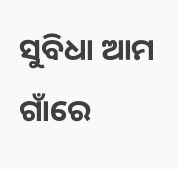ସୁବିଧା ଆମ ଗାଁରେ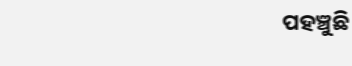ପହଞ୍ଚୁଛି